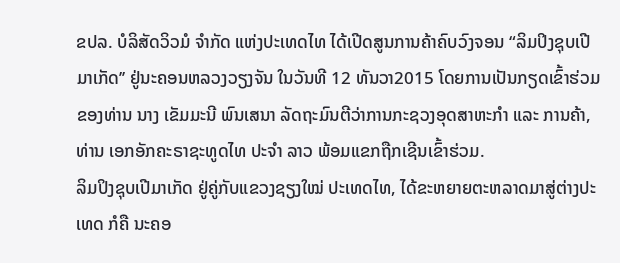ຂປລ. ບໍລິສັດວິວມໍ ຈຳກັດ ແຫ່ງປະເທດໄທ ໄດ້ເປີດສູນການຄ້າຄົບວົງຈອນ “ລິມປິງຊຸບເປີມາເກັດ’’ ຢູ່ນະຄອນຫລວງວຽງຈັນ ໃນວັນທີ 12 ທັນວາ2015 ໂດຍການເປັນກຽດເຂົ້າຮ່ວມຂອງທ່ານ ນາງ ເຂັມມະນີ ພົນເສນາ ລັດຖະມົນຕີວ່າການກະຊວງອຸດສາຫະກຳ ແລະ ການຄ້າ, ທ່ານ ເອກອັກຄະຣາຊະທູດໄທ ປະຈຳ ລາວ ພ້ອມແຂກຖືກເຊີນເຂົ້າຮ່ວມ.
ລິມປິງຊຸບເປີມາເກັດ ຢູ່ຄູ່ກັບແຂວງຊຽງໃໝ່ ປະເທດໄທ, ໄດ້ຂະຫຍາຍຕະຫລາດມາສູ່ຕ່າງປະເທດ ກໍຄື ນະຄອ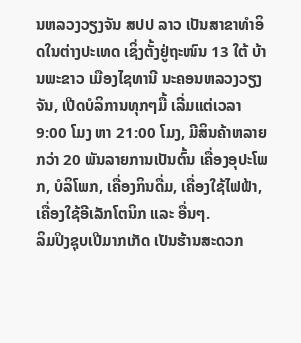ນຫລວງວຽງຈັນ ສປປ ລາວ ເປັນສາຂາທຳອິດໃນຕ່າງປະເທດ ເຊິ່ງຕັ້ງຢູ່ຖະໜົນ 13 ໃຕ້ ບ້ານພະຂາວ ເມືອງໄຊທານີ ນະຄອນຫລວງວຽງຈັນ, ເປີດບໍລິການທຸກໆມື້ ເລີ່ມແຕ່ເວລາ 9:00 ໂມງ ຫາ 21:00 ໂມງ, ມີສິນຄ້າຫລາຍກວ່າ 20 ພັນລາຍການເປັນຕົ້ນ ເຄື່ອງອຸປະໂພກ, ບໍລິໂພກ, ເຄື່ອງກິນດື່ມ, ເຄື່ອງໃຊ້ໄຟຟ້າ, ເຄື່ອງໃຊ້ອີເລັກໂຕນິກ ແລະ ອື່ນໆ.
ລິມປິງຊຸບເປີມາກເກັດ ເປັນຮ້ານສະດວກ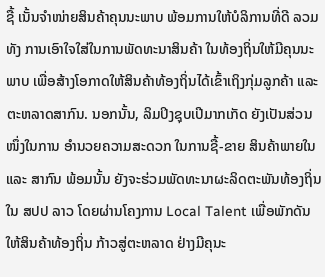ຊື້ ເນັ້ນຈຳໜ່າຍສິນຄ້າຄຸນນະພາບ ພ້ອມການໃຫ້ບໍລິການທີ່ດີ ລວມທັງ ການເອົາໃຈໃສ່ໃນການພັດທະນາສິນຄ້າ ໃນທ້ອງຖິ່ນໃຫ້ມີຄຸນນະພາບ ເພື່ອສ້າງໂອກາດໃຫ້ສິນຄ້າທ້ອງຖິ່ນໄດ້ເຂົ້າເຖິງກຸ່ມລູກຄ້າ ແລະ ຕະຫລາດສາກົນ. ນອກນັ້ນ, ລິມປິງຊຸບເປີມາກເກັດ ຍັງເປັນສ່ວນໜຶ່ງໃນການ ອຳນວຍຄວາມສະດວກ ໃນການຊື້-ຂາຍ ສິນຄ້າພາຍໃນ ແລະ ສາກົນ ພ້ອມນັ້ນ ຍັງຈະຮ່ວມພັດທະນາຜະລິດຕະພັນທ້ອງຖິ່ນ ໃນ ສປປ ລາວ ໂດຍຜ່ານໂຄງການ Local Talent ເພື່ອພັກດັນໃຫ້ສິນຄ້າທ້ອງຖິ່ນ ກ້າວສູ່ຕະຫລາດ ຢ່າງມີຄຸນະ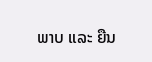ພາບ ແລະ ຍືນ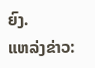ຍົງ.
ແຫລ່ງຂ່າວ: